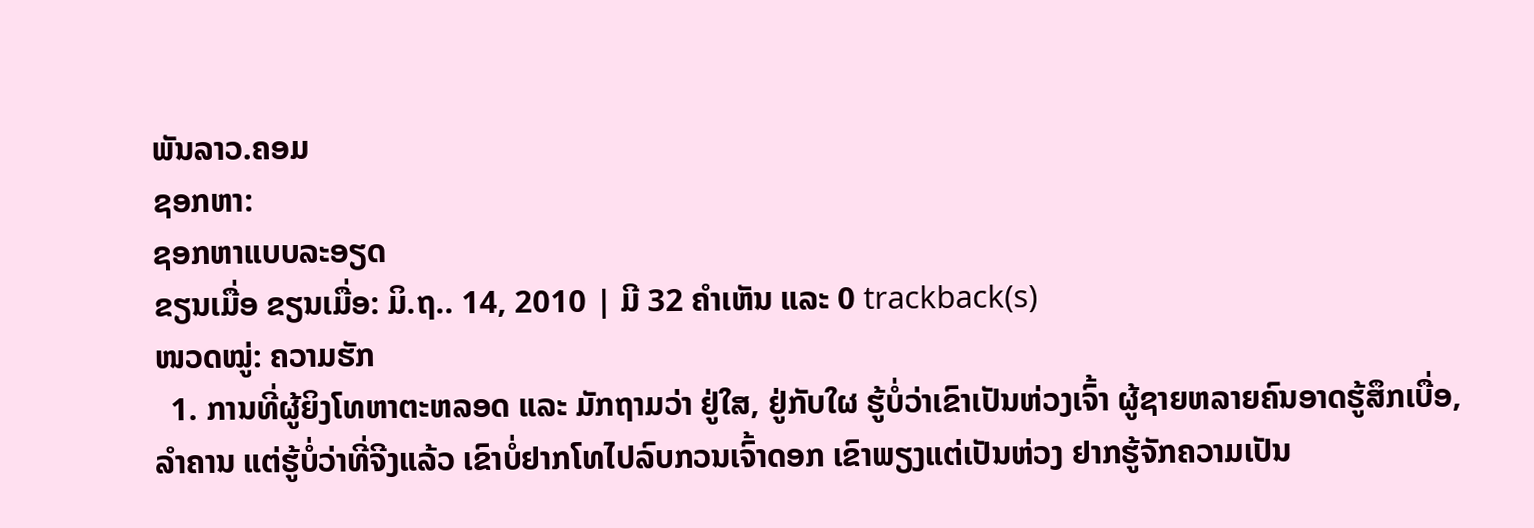ພັນລາວ.ຄອມ
ຊອກຫາ:
ຊອກຫາແບບລະອຽດ
ຂຽນເມື່ອ ຂຽນເມື່ອ: ມິ.ຖ.. 14, 2010 | ມີ 32 ຄຳເຫັນ ແລະ 0 trackback(s)
ໜວດໝູ່: ຄວາມຮັກ
  1. ການທີ່ຜູ້ຍິງໂທຫາຕະຫລອດ ແລະ ມັກຖາມວ່າ ຢູ່ໃສ, ຢູ່ກັບໃຜ ຮູ້ບໍ່ວ່າເຂົາເປັນຫ່ວງເຈົ້າ ຜູ້ຊາຍຫລາຍຄົນອາດຮູ້ສຶກເບື່ອ,ລຳຄານ ແຕ່ຮູ້ບໍ່ວ່າທີ່ຈີງແລ້ວ ເຂົາບໍ່ຢາກໂທໄປລົບກວນເຈົ້າດອກ ເຂົາພຽງແຕ່ເປັນຫ່ວງ ຢາກຮູ້ຈັກຄວາມເປັນ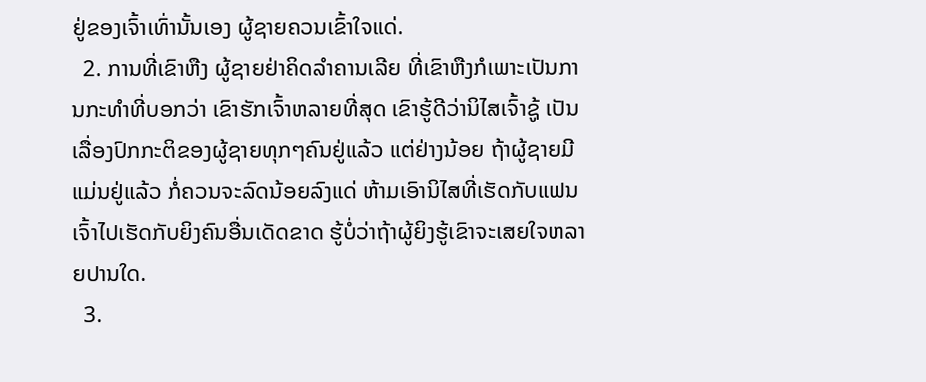ຢູ່ຂອງເຈົ້າເທົ່ານັ້ນເອງ ຜູ້ຊາຍຄວນເຂົ້າໃຈແດ່.
  2. ການທີ່ເຂົາຫືງ ຜູ້ຊາຍຢ່າຄິດລຳຄານເລີຍ ທີ່ເຂົາຫືງກໍເພາະເປັນການກະທຳທີ່ບອກວ່າ ເຂົາຮັກເຈົ້າຫລາຍທີ່ສຸດ ເຂົາຮູ້ດີວ່ານິໄສເຈົ້າຊູ້ ເປັນເລື່ອງປົກກະຕິຂອງຜູ້ຊາຍທຸກໆຄົນຢູ່ແລ້ວ ແຕ່ຢ່າງນ້ອຍ ຖ້າຜູ້ຊາຍມີແມ່ນຢູ່ແລ້ວ ກໍ່ຄວນຈະລົດນ້ອຍລົງແດ່ ຫ້າມເອົານິໄສທີ່ເຮັດກັບແຟນເຈົ້າໄປເຮັດກັບຍິງຄົນອື່ນເດັດຂາດ ຮູ້ບໍ່ວ່າຖ້າຜູ້ຍິງຮູ້ເຂົາຈະເສຍໃຈຫລາຍປານໃດ.
  3.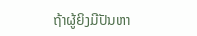ຖ້າຜູ້ຍິງມີປັນຫາ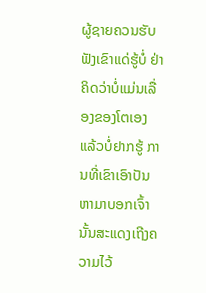ຜູ້ຊາຍຄວນຮັບຟັງເຂົາແດ່ຮູ້ບໍ່ ຢ່າຄິດວ່າບໍ່ແມ່ນເລື່ອງຂອງໂຕເອງແລ້ວບໍ່ຢາກຮູ້ ການທີ່ເຂົາເອົາປັນຫາມາບອກເຈົ້າ ນັ້ນສະແດງເຖີງຄວາມໄວ້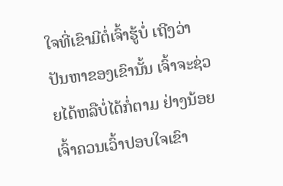ໃຈທີ່ເຂົາມີຕໍ່ເຈົ້າຮູ້ບໍ່ ເຖີງວ່າປັນຫາຂອງເຂົານັ້ນ ເຈົ້າຈະຊ່ວຍໄດ້ຫລືບໍ່ໄດ້ກໍ່ຕາມ ຢ່າງນ້ອຍເຈົ້າຄວນເວົ້າປອບໃຈເຂົາ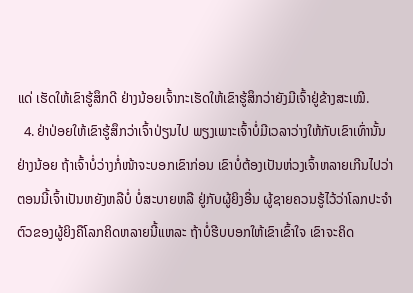ແດ່ ເຮັດໃຫ້ເຂົາຮູ້ສຶກດີ ຢ່າງນ້ອຍເຈົ້າກະເຮັດໃຫ້ເຂົາຮູ້ສຶກວ່າຍັງມີເຈົ້າຢູ່ຂ້າງສະເໝີ.
  4. ຢ່າປ່ອຍໃຫ້ເຂົາຮູ້ສຶກວ່າເຈົ້າປ່ຽນໄປ ພຽງເພາະເຈົ້າບໍ່ມີເວລາວ່າງໃຫ້ກັບເຂົາເທົ່ານັ້ນຢ່າງນ້ອຍ ຖ້າເຈົ້າບໍ່ວ່າງກໍ່ໜ້າຈະບອກເຂົາກ່ອນ ເຂົາບໍ່ຕ້ອງເປັນຫ່ວງເຈົ້າຫລາຍເກີນໄປວ່າຕອນນີ້ເຈົ້າເປັນຫຍັງຫລືບໍ່ ບໍ່ສະບາຍຫລື ຢູ່ກັບຜູ້ຍິງອື່ນ ຜູ້ຊາຍຄວນຮູ້ໄວ້ວ່າໂລກປະຈຳຕົວຂອງຜູ້ຍິງຄືໂລກຄິດຫລາຍນີ້ແຫລະ ຖ້າບໍ່ຮີບບອກໃຫ້ເຂົາເຂົ້າໃຈ ເຂົາຈະຄິດ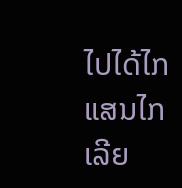ໄປໄດ້ໄກແສນໄກເລີຍ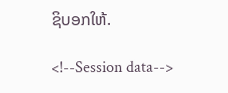ຊິບອກໃຫ້.

<!--Session data-->